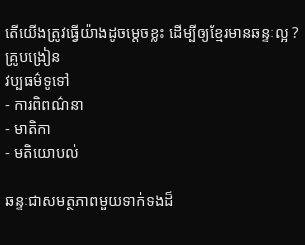តើយើងត្រូវធ្វើយ៉ាងដូចម្តេចខ្លះ ដើម្បីឲ្យខ្មែរមានឆន្ទៈល្អ ?
គ្រូបង្រៀន
វប្បធម៌ទូទៅ
- ការពិពណ៌នា
- មាតិកា
- មតិយោបល់

ឆន្ទៈជាសមត្ថភាពមួយទាក់ទងដ៏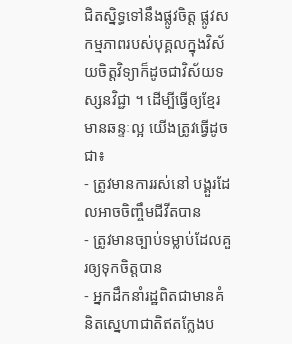ជិតសិ្នទ្ធទៅនឹងផ្លូវចិត្ត ផ្លូវសកម្មភាពរបស់បុគ្គលក្នុងវិស័យចិត្តវិទ្យាក៏ដូចជាវិស័យទស្សនវិជ្ជា ។ ដើម្បីធ្វើឲ្យខ្មែរមានឆន្ទៈល្អ យើងត្រូវធ្វើដូចជា៖
- ត្រូវមានការរស់នៅ បង្គួរដែលអាចចិញ្ចឹមជីវីតបាន
- ត្រូវមានច្បាប់ទម្លាប់ដែលគួរឲ្យទុកចិត្តបាន
- អ្នកដឹកនាំរដ្ឋពិតជាមានគំនិតស្នេហាជាតិឥតក្លែងប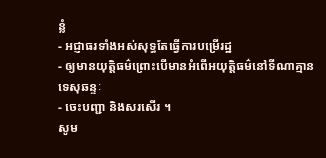ន្លំ
- អជ្ញាធរទាំងអស់សុទ្ធតែធ្វើការបម្រើរដ្ឋ
- ឲ្យមានយុត្តិធម៌ព្រោះបើមានអំពើអយុត្តិធម៌នៅទីណាគ្មានទេសុឆន្ទៈ
- ចេះបញ្ជា និងសរសើរ ។
សូម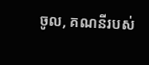ចូល, គណនីរបស់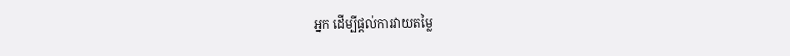អ្នក ដើម្បីផ្តល់ការវាយតម្លៃ